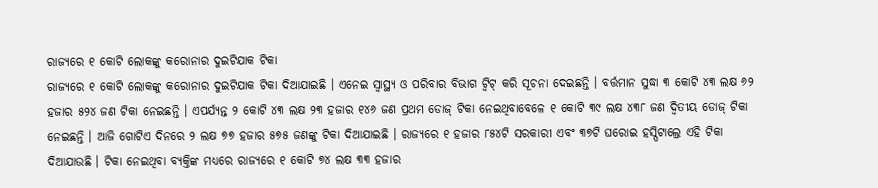ରାଜ୍ୟରେ ୧ କୋଟି ଲୋକଙ୍କୁ କରୋନାର ଦୁଇଟିଯାକ ଟିକା
ରାଜ୍ୟରେ ୧ କୋଟି ଲୋକଙ୍କୁ କରୋନାର ଦୁଇଟିଯାକ ଟିକା ଦିଆଯାଇଛି । ଏନେଇ ସ୍ୱାସ୍ଥ୍ୟ ଓ ପରିବାର ବିଭାଗ ଟ୍ୱିଟ୍ କରି ସୂଚନା ଦେଇଛନ୍ତି । ବର୍ତ୍ତମାନ ସୁଦ୍ଧା ୩ କୋଟି ୪୩ ଲକ୍ଷ ୬୨ ହଜାର ୫୨୪ ଜଣ ଟିକା ନେଇଛନ୍ତି । ଏପର୍ଯ୍ୟନ୍ତ ୨ କୋଟି ୪୩ ଲକ୍ଷ ୨୩ ହଜାର ୧୪୬ ଜଣ ପ୍ରଥମ ଡୋଜ୍ ଟିକା ନେଇଥିବାବେଳେ ୧ କୋଟି ୩୯ ଲକ୍ଷ ୪୩୮ ଜଣ ଦ୍ୱିତୀୟ ଡୋଜ୍ ଟିକା ନେଇଛନ୍ତି । ଆଜି ଗୋଟିଏ ଦିନରେ ୨ ଲକ୍ଷ ୭୭ ହଜାର ୫୭୫ ଜଣଙ୍କୁ ଟିକା ଦିଆଯାଇଛି । ରାଜ୍ୟରେ ୧ ହଜାର ୮୫୪ଟି ସରକାରୀ ଏବଂ ୩୭ଟି ଘରୋଇ ହସ୍ପିଟାଲ୍ରେ ଏହି ଟିକା ଦିଆଯାଉଛି । ଟିକା ନେଇଥିବା ବ୍ୟକ୍ତିଙ୍କ ମଧ୍ୟରେ ରାଜ୍ୟରେ ୧ କୋଟି ୭୪ ଲକ୍ଷ ୩୩ ହଜାର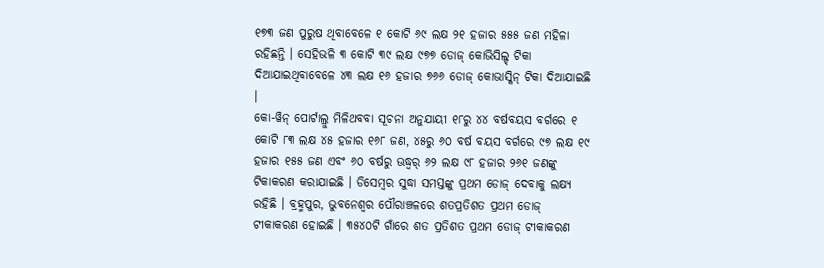୧୭୩ ଜଣ ପୁରୁଷ ଥିବାବେଳେ ୧ କୋଟି ୬୯ ଲକ୍ଷ ୨୧ ହଜାର ୫୫୫ ଜଣ ମହିଳା ରହିଛନ୍ତି । ସେହିଭଳି ୩ କୋଟି ୩୯ ଲକ୍ଷ ୯୭୭ ଡୋଜ୍ କୋଭିସିଲ୍ଡ୍ ଟିକା ଦିଆଯାଇଥିବାବେଳେ ୪୩ ଲକ୍ଷ ୧୬ ହଜାର ୭୬୬ ଡୋଜ୍ କୋଭାସ୍କିନ୍ ଟିକା ଦିଆଯାଇଛି ।
କୋ-ୱିନ୍ ପୋର୍ଟାଲ୍ରୁ ମିଳିଥବବା ସୂଚନା ଅନୁଯାୟୀ ୧୮ରୁ ୪୪ ବର୍ଷବୟସ ବର୍ଗରେ ୧ କୋଟି ୮୩ ଲକ୍ଷ ୪୫ ହଜାର ୧୬୮ ଜଣ, ୪୫ରୁ ୬୦ ବର୍ଷ ବୟସ ବର୍ଗରେ ୯୭ ଲକ୍ଷ ୧୯ ହଜାର ୧୫୫ ଜଣ ଏବଂ ୬୦ ବର୍ଷରୁ ଊଦ୍ଧ୍ୱର୍ ୬୨ ଲକ୍ଷ ୯୮ ହଜାର ୨୬୧ ଜଣଙ୍କୁ ଟିକାକରଣ କରାଯାଇଛି । ଡିସେମ୍ବର ସୁଦ୍ଧା ସମସ୍ତଙ୍କୁ ପ୍ରଥମ ଡୋଜ୍ ଦେବାକୁ ଲକ୍ଷ୍ୟ ରହିଛି । ବ୍ରହ୍ମପୁର, ଭୁବନେଶ୍ୱର ପୌରାଞ୍ଚଳରେ ଶତପ୍ରତିଶତ ପ୍ରଥମ ଡୋଜ୍ ଟୀକାକରଣ ହୋଇଛି । ୩୫୪୦ଟି ଗାଁରେ ଶତ ପ୍ରତିଶତ ପ୍ରଥମ ଡୋଜ୍ ଟୀକାକରଣ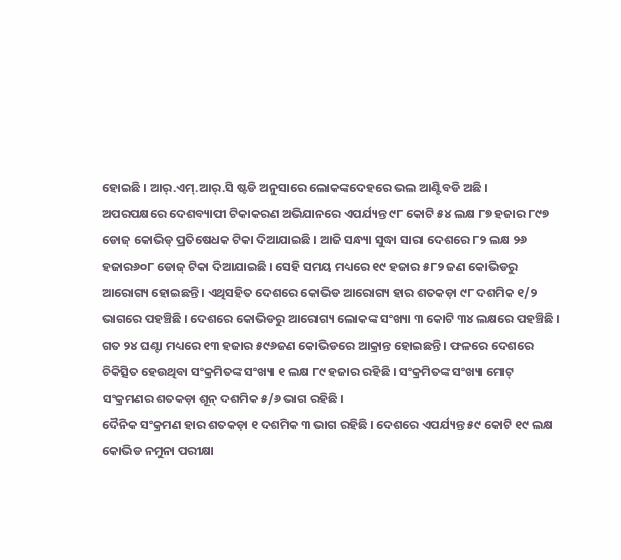ହୋଇଛି । ଆର୍.ଏମ୍.ଆର୍.ସି ଷ୍ଟଡି ଅନୁସାରେ ଲୋକଙ୍କଦେହରେ ଭଲ ଆଣ୍ଟିବଡି ଅଛି ।
ଅପରପକ୍ଷରେ ଦେଶବ୍ୟାପୀ ଟିକାକରଣ ଅଭିଯାନରେ ଏପର୍ଯ୍ୟନ୍ତ ୯୮ କୋଟି ୫୪ ଲକ୍ଷ ୮୭ ହଜାର ୮୯୭ ଡୋଜ୍ କୋଭିଡ୍ ପ୍ରତିଷେଧକ ଟିକା ଦିଆଯାଇଛି । ଆଜି ସନ୍ଧ୍ୟା ସୁଦ୍ଧା ସାରା ଦେଶରେ ୮୨ ଲକ୍ଷ ୨୬ ହଜାର୬୦୮ ଡୋଜ୍ ଟିକା ଦିଆଯାଇଛି । ସେହି ସମୟ ମଧ୍ୟରେ ୧୯ ହଜାର ୫୮୨ ଜଣ କୋଭିଡରୁ ଆରୋଗ୍ୟ ହୋଇଛନ୍ତି । ଏଥିସହିତ ଦେଶରେ କୋଭିଡ ଆରୋଗ୍ୟ ହାର ଶତକଡ଼ା ୯୮ ଦଶମିକ ୧/୨ ଭାଗରେ ପହଞ୍ଚିଛି । ଦେଶରେ କୋଭିଡରୁ ଆରୋଗ୍ୟ ଲୋକଙ୍କ ସଂଖ୍ୟା ୩ କୋଟି ୩୪ ଲକ୍ଷରେ ପହଞ୍ଚିଛି । ଗତ ୨୪ ଘଣ୍ଟା ମଧ୍ୟରେ ୧୩ ହଜାର ୫୯୬ଜଣ କୋଭିଡରେ ଆକ୍ରାନ୍ତ ହୋଇଛନ୍ତି । ଫଳରେ ଦେଶରେ ଚିକିତ୍ସିତ ହେଉଥିବା ସଂକ୍ରମିତଙ୍କ ସଂଖ୍ୟା ୧ ଲକ୍ଷ ୮୯ ହଜାର ରହିଛି । ସଂକ୍ରମିତଙ୍କ ସଂଖ୍ୟା ମୋଟ୍ ସଂକ୍ରମଣର ଶତକଡ଼ା ଶୂନ୍ ଦଶମିକ ୫/୬ ଭାଗ ରହିଛି ।
ଦୈନିକ ସଂକ୍ରମଣ ହାର ଶତକଡ଼ା ୧ ଦଶମିକ ୩ ଭାଗ ରହିଛି । ଦେଶରେ ଏପର୍ଯ୍ୟନ୍ତ ୫୯ କୋଟି ୧୯ ଲକ୍ଷ କୋଭିଡ ନମୁନା ପରୀକ୍ଷା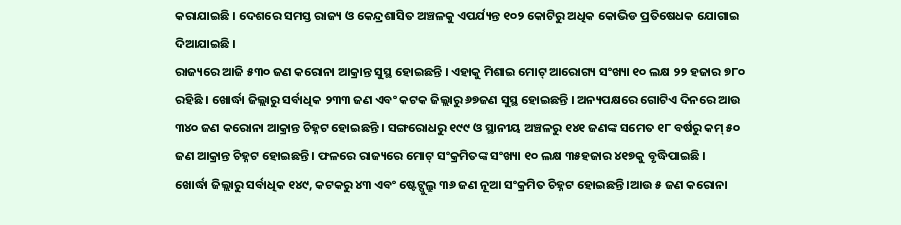କରାଯାଇଛି । ଦେଶରେ ସମସ୍ତ ରାଜ୍ୟ ଓ କେନ୍ଦ୍ରଶାସିତ ଅଞ୍ଚଳକୁ ଏପର୍ଯ୍ୟନ୍ତ ୧୦୨ କୋଟିରୁ ଅଧିକ କୋଭିଡ ପ୍ରତିଷେଧକ ଯୋଗାଇ ଦିଆଯାଇଛି ।
ରାଜ୍ୟରେ ଆଜି ୫୩୦ ଜଣ କରୋନା ଆକ୍ରାନ୍ତ ସୁସ୍ଥ ହୋଇଛନ୍ତି । ଏହାକୁ ମିଶାଇ ମୋଟ୍ ଆରୋଗ୍ୟ ସଂଖ୍ୟା ୧୦ ଲକ୍ଷ ୨୨ ହଜାର ୭୮୦ ରହିଛି । ଖୋର୍ଦ୍ଧା ଜିଲ୍ଲାରୁ ସର୍ବାଧିକ ୨୩୩ ଜଣ ଏବଂ କଟକ ଜିଲ୍ଲାରୁ ୬୭ଜଣ ସୁସ୍ଥ ହୋଇଛନ୍ତି । ଅନ୍ୟପକ୍ଷରେ ଗୋଟିଏ ଦିନରେ ଆଉ ୩୪୦ ଜଣ କରୋନା ଆକ୍ରାନ୍ତ ଚିହ୍ନଟ ହୋଇଛନ୍ତି । ସଙ୍ଗରୋଧରୁ ୧୯୯ ଓ ସ୍ଥାନୀୟ ଅଞ୍ଚଳରୁ ୧୪୧ ଜଣଙ୍କ ସମେତ ୧୮ ବର୍ଷରୁ କମ୍ ୫୦ ଜଣ ଆକ୍ରାନ୍ତ ଚିହ୍ନଟ ହୋଇଛନ୍ତି । ଫଳରେ ରାଜ୍ୟରେ ମୋଟ୍ ସଂକ୍ରମିତଙ୍କ ସଂଖ୍ୟା ୧୦ ଲକ୍ଷ ୩୫ହଜାର ୪୧୭କୁ ବୃଦ୍ଧିପାଇଛି ।
ଖୋର୍ଦ୍ଧା ଜିଲ୍ଲାରୁ ସର୍ବାଧିକ ୧୪୯, କଟକରୁ ୪୩ ଏବଂ ଷ୍ଟେଟ୍ପୁଲ୍ରୁ ୩୬ ଜଣ ନୂଆ ସଂକ୍ରମିତ ଚିହ୍ନଟ ହୋଇଛନ୍ତି ।ଆଉ ୫ ଜଣ କରୋନା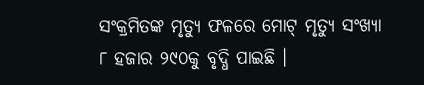ସଂକ୍ରମିତଙ୍କ ମୃତ୍ୟୁ ଫଳରେ ମୋଟ୍ ମୃତ୍ୟୁ ସଂଖ୍ୟା ୮ ହଜାର ୨୯୦କୁ ବୃଦ୍ଧି ପାଇଛି ।